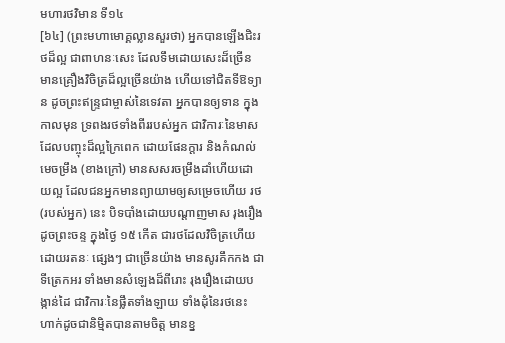មហារថវិមាន ទី១៤
[៦៤] (ព្រះមហាមោគ្គល្លានសួរថា) អ្នកបានឡើងជិះរថដ៏ល្អ ជាពាហនៈសេះ ដែលទឹមដោយសេះដ៏ច្រើន មានគ្រឿងវិចិត្រដ៏ល្អច្រើនយ៉ាង ហើយទៅជិតទីឱទ្យាន ដូចព្រះឥន្ទ្រជាម្ចាស់នៃទេវតា អ្នកបានឲ្យទាន ក្នុងកាលមុន ទ្រពងរថទាំងពីររបស់អ្នក ជាវិការៈនៃមាស ដែលបញ្ចុះដ៏ល្អក្រៃពេក ដោយផែនក្តារ និងកំណល់មេចម្រឹង (ខាងក្រៅ) មានសសរចម្រឹងដាំហើយដោយល្អ ដែលជនអ្នកមានព្យាយាមឲ្យសម្រេចហើយ រថ (របស់អ្នក) នេះ បិទបាំងដោយបណ្តាញមាស រុងរឿងដូចព្រះចន្ទ ក្នុងថ្ងៃ ១៥ កើត ជារថដែលវិចិត្រហើយដោយរតនៈ ផ្សេងៗ ជាច្រើនយ៉ាង មានសូរគឹកកង ជាទីត្រេកអរ ទាំងមានសំឡេងដ៏ពីរោះ រុងរឿងដោយបង្កាន់ដៃ ជាវិការៈនៃផ្លឹតទាំងឡាយ ទាំងដុំនៃរថនេះ ហាក់ដូចជានិមិ្មតបានតាមចិត្ត មានខ្ន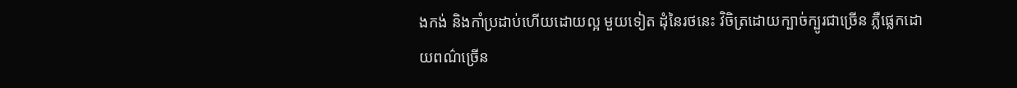ងកង់ និងកាំប្រដាប់ហើយដោយល្អ មួយទៀត ដុំនៃរថនេះ វិចិត្រដោយក្បាច់ក្បូរជាច្រើន ភ្លឺផ្លេកដោយពណ៌ច្រើន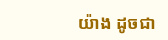យ៉ាង ដូចជា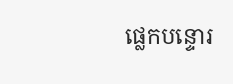ផ្លេកបន្ទោរ